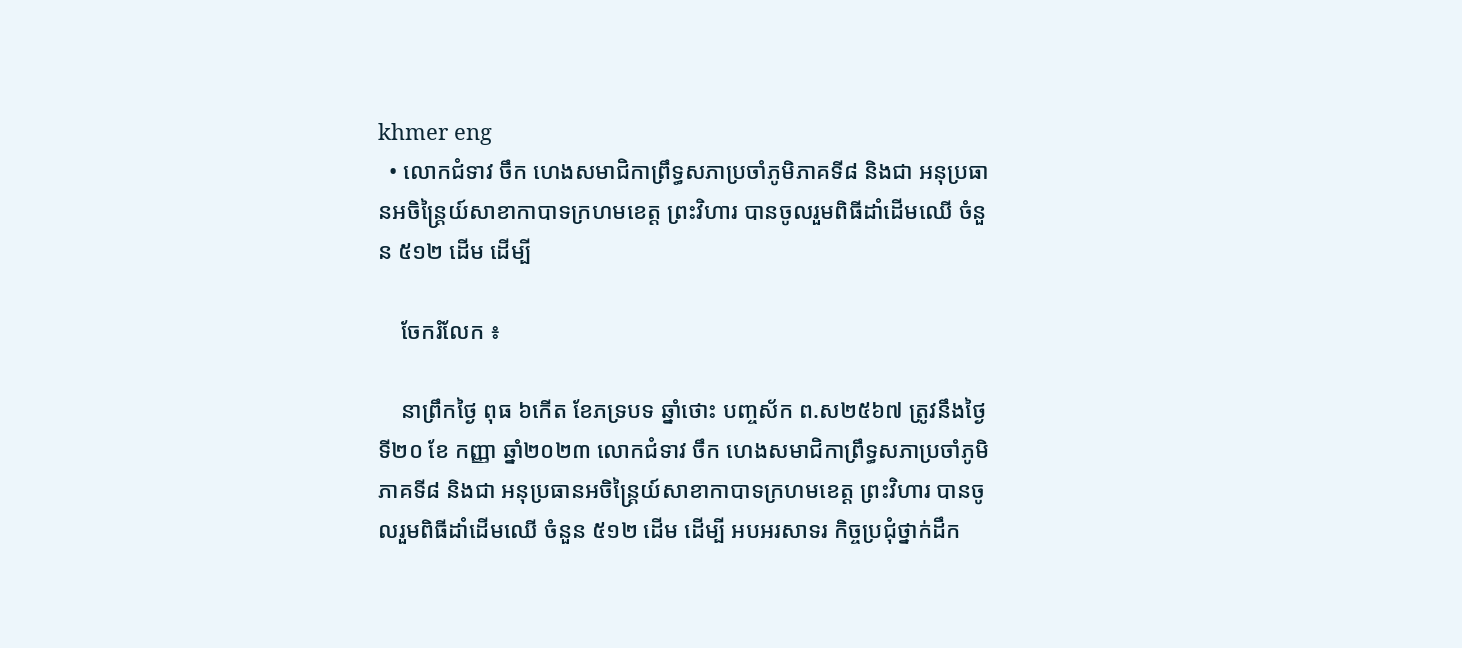khmer eng
  • លោកជំទាវ ចឹក ហេងសមាជិកាព្រឹទ្ធសភាប្រចាំភូមិភាគទី៨ និងជា អនុប្រធានអចិន្ត្រៃយ៍សាខាកាបាទក្រហមខេត្ត ព្រះវិហារ បានចូលរួមពិធីដាំដើមឈើ ចំនួន ៥១២ ដើម ដើម្បី

    ចែករំលែក ៖

    នាព្រឹកថ្ងៃ ពុធ ៦កើត ខែភទ្របទ ឆ្នាំថោះ បញ្ចស័ក ព.ស២៥៦៧ ត្រូវនឹងថ្ងៃទី២០ ខែ កញ្ញា ឆ្នាំ២០២៣ លោកជំទាវ ចឹក ហេងសមាជិកាព្រឹទ្ធសភាប្រចាំភូមិភាគទី៨ និងជា អនុប្រធានអចិន្ត្រៃយ៍សាខាកាបាទក្រហមខេត្ត ព្រះវិហារ បានចូលរួមពិធីដាំដើមឈើ ចំនួន ៥១២ ដើម ដើម្បី អបអរសាទរ កិច្ចប្រជុំថ្នាក់ដឹក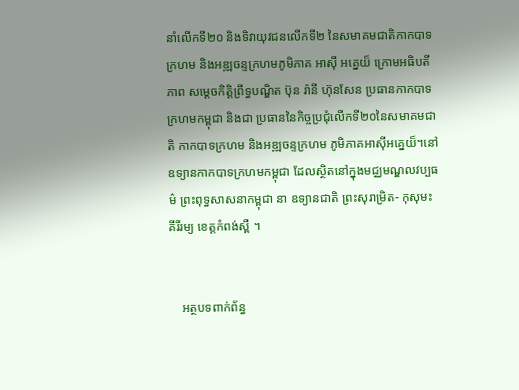នាំលើកទី២០ និងទិវាយុវជនលើកទី២ នៃសមាគមជាតិកាកបាទក្រហម និងអឌ្ឍចន្ទក្រហមភូមិភាគ អាសុី អគ្នេយ៏ ក្រោមអធិបតីភាព សម្តេចកិត្តិព្រឹទ្ធបណ្ឌិត ប៊ុន រ៉ានី ហ៊ុនសែន ប្រធានកាកបាទក្រហមកម្ពុជា និងជា ប្រធាននៃកិច្ចប្រជុំលើកទី២០នៃសមាគមជាតិ កាកបាទក្រហម និងអឌ្ឍចន្ទក្រហម ភូមិភាគអាសុីអគ្នេយ៏។នៅឧទ្យានកាកបាទក្រហមកម្ពុជា ដែលស្ថិតនៅក្នុងមជ្ឈមណ្ឌលវប្បធម៌ ព្រះពុទ្ធសាសនាកម្ពុជា នា ឧទ្យានជាតិ ព្រះសុរាម្រិត- កុសុមះ គីរីរម្យ ខេត្តកំពង់ស្ពឺ ។


    អត្ថបទពាក់ព័ន្ធ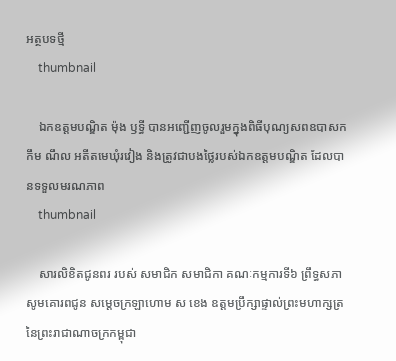អត្ថបទថ្មី
    thumbnail

    ឯកឧត្តមបណ្ឌិត ម៉ុង ឫទ្ធី បានអញ្ជើញចូលរួមក្នុងពិធីបុណ្យសពឧបាសក កឹម ណឹល អតីតមេឃុំរវៀង និងត្រូវជាបងថ្លៃរបស់ឯកឧត្តមបណ្ឌិត ដែលបានទទួលមរណភាព
    thumbnail

    សារលិខិតជូនពរ របស់ សមាជិក សមាជិកា គណៈកម្មការទី៦ ព្រឹទ្ធសភា សូមគោរពជូន សម្តេចក្រឡាហោម ស ខេង ឧត្តមប្រឹក្សាផ្ទាល់ព្រះមហាក្សត្រ នៃព្រះរាជាណាចក្រកម្ពុជា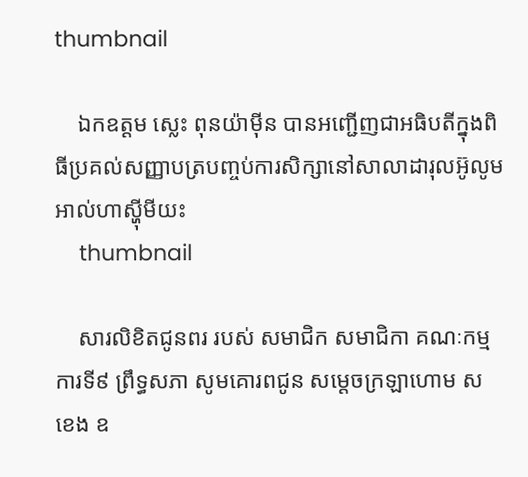thumbnail

    ឯកឧត្តម ស្លេះ ពុនយ៉ាមុីន បានអញ្ជើញជាអធិបតីក្នុងពិធីប្រគល់សញ្ញាបត្របញ្ចប់ការសិក្សានៅសាលាដារុលអ៊ូលូម អាល់ហាស្ហុីមីយះ
    thumbnail

    សារលិខិតជូនពរ របស់ សមាជិក សមាជិកា គណៈកម្មការទី៩ ព្រឹទ្ធសភា សូមគោរពជូន សម្តេចក្រឡាហោម ស ខេង ឧ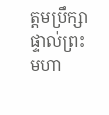ត្តមប្រឹក្សាផ្ទាល់ព្រះមហា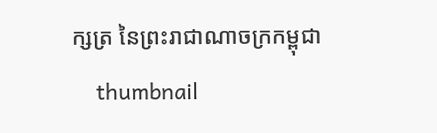ក្សត្រ នៃព្រះរាជាណាចក្រកម្ពុជា
    thumbnail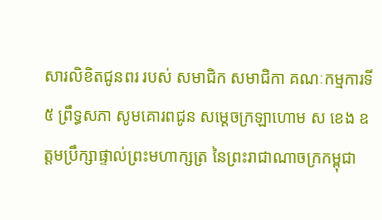សារលិខិតជូនពរ របស់ សមាជិក សមាជិកា គណៈកម្មការទី៥ ព្រឹទ្ធសភា សូមគោរពជូន សម្តេចក្រឡាហោម ស ខេង ឧត្តមប្រឹក្សាផ្ទាល់ព្រះមហាក្សត្រ នៃព្រះរាជាណាចក្រកម្ពុជា